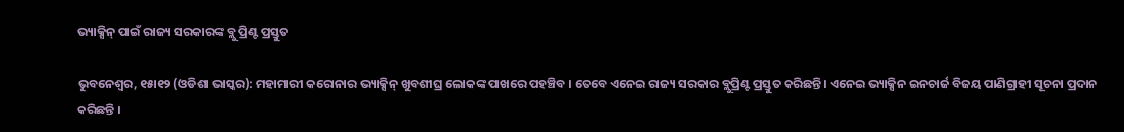ଭ୍ୟାକ୍ସିନ୍ ପାଇଁ ରାଜ୍ୟ ସରକାରଙ୍କ ବ୍ଲୁ ପ୍ରିଣ୍ଟ ପ୍ରସ୍ତୁତ

ଭୁବନେଶ୍ୱର, ୧୫ା୧୨ (ଓଡିଶା ଭାସ୍କର): ମହାମାରୀ କରୋନାର ଭ୍ୟାକ୍ସିନ୍ ଖୁବଶୀଘ୍ର ଲୋକଙ୍କ ପାଖରେ ପହଞ୍ଚିବ । ତେବେ ଏନେଇ ରାଜ୍ୟ ସରକାର ବ୍ଲୁପ୍ରିଣ୍ଟ ପ୍ରସ୍ତୁତ କରିଛନ୍ତି । ଏନେଇ ଭ୍ୟାକ୍ସିନ ଇନଚାର୍ଜ ବିଜୟ ପାଣିଗ୍ରାହୀ ସୂଚନା ପ୍ରଦାନ କରିଛନ୍ତି ।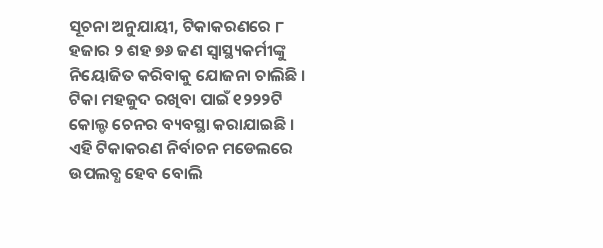ସୂଚନା ଅନୁଯାୟୀ, ଟିକାକରଣରେ ୮ ହଜାର ୨ ଶହ ୭୬ ଜଣ ସ୍ୱାସ୍ଥ୍ୟକର୍ମୀଙ୍କୁ ନିୟୋଜିତ କରିବାକୁ ଯୋଜନା ଚାଲିଛି । ଟିକା ମହଜୁଦ ରଖିବା ପାଇଁ ୧୨୨୨ଟି କୋଲ୍ଡ ଚେନର ବ୍ୟବସ୍ଥା କରାଯାଇଛି । ଏହି ଟିକାକରଣ ନିର୍ବାଚନ ମଡେଲରେ ଉପଲବ୍ଧ ହେବ ବୋଲି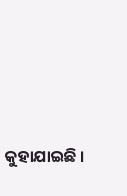କୁହାଯାଇଛି ।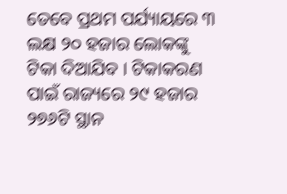ତେବେ ପ୍ରଥମ ପର୍ଯ୍ୟାୟରେ ୩ ଲକ୍ଷ ୨୦ ହଜାର ଲୋକଙ୍କୁ ଟିକା ଦିଆଯିବ । ଟିକାକରଣ ପାଇଁ ରାଜ୍ୟରେ ୨୯ ହଜାର ୨୭୬ଟି ସ୍ଥାନ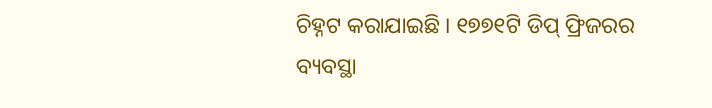ଚିହ୍ନଟ କରାଯାଇଛି । ୧୭୭୧ଟି ଡିପ୍ ଫ୍ରିଜରର ବ୍ୟବସ୍ଥା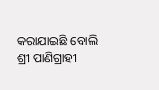କରାଯାଇଛି ବୋଲି ଶ୍ରୀ ପାଣିଗ୍ରାହୀ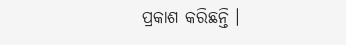ପ୍ରକାଶ କରିଛନ୍ତି ।